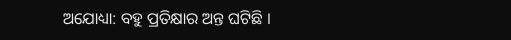ଅଯୋଧ୍ୟା: ବହୁ ପ୍ରତିକ୍ଷାର ଅନ୍ତ ଘଟିଛି ।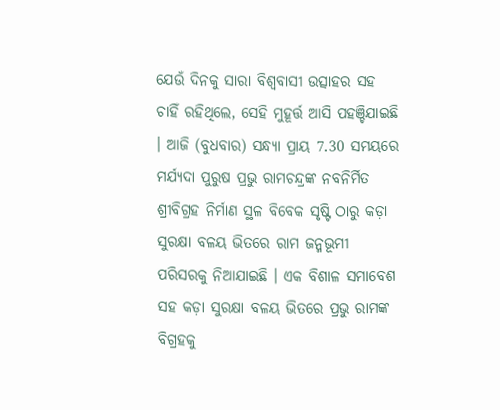ଯେଉଁ ଦିନକୁ ସାରା ବିଶ୍ବବାସୀ ଉତ୍ସାହର ସହ ଚାହିଁ ରହିଥିଲେ, ସେହି ମୁହୂର୍ତ୍ତ ଆସି ପହଞ୍ଚିଯାଇଛି । ଆଜି (ବୁଧବାର) ସନ୍ଧ୍ୟା ପ୍ରାୟ 7.30 ସମୟରେ ମର୍ଯ୍ୟଦା ପୁରୁଷ ପ୍ରଭୁ ରାମଚନ୍ଦ୍ରଙ୍କ ନବନିର୍ମିତ ଶ୍ରୀବିଗ୍ରହ ନିର୍ମାଣ ସ୍ଥଳ ବିବେକ ସୃଷ୍ଟି ଠାରୁ କଡ଼ା ସୁରକ୍ଷା ବଳୟ ଭିତରେ ରାମ ଜନ୍ମଭୂମୀ ପରିସରକୁ ନିଆଯାଇଛି । ଏକ ବିଶାଳ ସମାବେଶ ସହ କଡ଼ା ସୁରକ୍ଷା ବଳୟ ଭିତରେ ପ୍ରଭୁ ରାମଙ୍କ ବିଗ୍ରହକୁ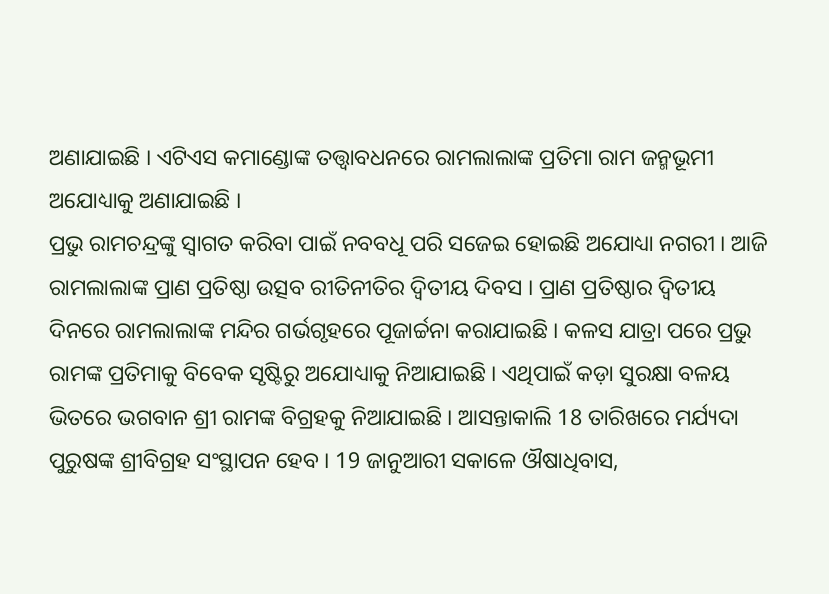ଅଣାଯାଇଛି । ଏଟିଏସ କମାଣ୍ଡୋଙ୍କ ତତ୍ତ୍ବାବଧନରେ ରାମଲାଲାଙ୍କ ପ୍ରତିମା ରାମ ଜନ୍ମଭୂମୀ ଅଯୋଧ୍ୟାକୁ ଅଣାଯାଇଛି ।
ପ୍ରଭୁ ରାମଚନ୍ଦ୍ରଙ୍କୁ ସ୍ବାଗତ କରିବା ପାଇଁ ନବବଧୂ ପରି ସଜେଇ ହୋଇଛି ଅଯୋଧ୍ୟା ନଗରୀ । ଆଜି ରାମଲାଲାଙ୍କ ପ୍ରାଣ ପ୍ରତିଷ୍ଠା ଉତ୍ସବ ରୀତିନୀତିର ଦ୍ବିତୀୟ ଦିବସ । ପ୍ରାଣ ପ୍ରତିଷ୍ଠାର ଦ୍ବିତୀୟ ଦିନରେ ରାମଲାଲାଙ୍କ ମନ୍ଦିର ଗର୍ଭଗୃହରେ ପୂଜାର୍ଚ୍ଚନା କରାଯାଇଛି । କଳସ ଯାତ୍ରା ପରେ ପ୍ରଭୁ ରାମଙ୍କ ପ୍ରତିମାକୁ ବିବେକ ସୃଷ୍ଟିରୁ ଅଯୋଧ୍ୟାକୁ ନିଆଯାଇଛି । ଏଥିପାଇଁ କଡ଼ା ସୁରକ୍ଷା ବଳୟ ଭିତରେ ଭଗବାନ ଶ୍ରୀ ରାମଙ୍କ ବିଗ୍ରହକୁ ନିଆଯାଇଛି । ଆସନ୍ତାକାଲି 18 ତାରିଖରେ ମର୍ଯ୍ୟଦା ପୁରୁଷଙ୍କ ଶ୍ରୀବିଗ୍ରହ ସଂସ୍ଥାପନ ହେବ । 19 ଜାନୁଆରୀ ସକାଳେ ଔଷାଧିବାସ,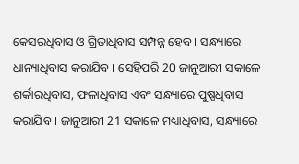କେସରଧିବାସ ଓ ଗ୍ରିତାଧିବାସ ସମ୍ପନ୍ନ ହେବ । ସନ୍ଧ୍ୟାରେ ଧାନ୍ୟାଧିବାସ କରାଯିବ । ସେହିପରି 20 ଜାନୁଆରୀ ସକାଳେ ଶର୍କାରଧିବାସ, ଫଳାଧିବାସ ଏବଂ ସନ୍ଧ୍ୟାରେ ପୁଷ୍ପଧିବାସ କରାଯିବ । ଜାନୁଆରୀ 21 ସକାଳେ ମଧ୍ୟାଧିବାସ, ସନ୍ଧ୍ୟାରେ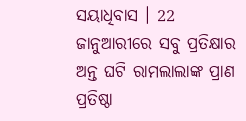ସୟାଧିବାସ । 22 ଜାନୁଆରୀରେ ସବୁ ପ୍ରତିକ୍ଷାର ଅନ୍ତ ଘଟି ରାମଲାଲାଙ୍କ ପ୍ରାଣ ପ୍ରତିଷ୍ଠା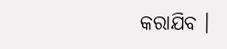କରାଯିବ ।